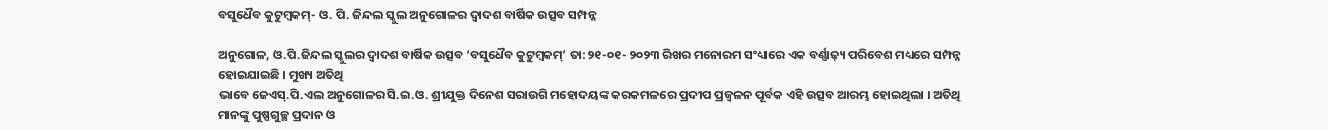ବସୁଧୈବ କୁଟୁମ୍ବକମ୍- ଓ. ପି. ଜିନ୍ଦଲ ସ୍କୁଲ ଅନୁଗୋଳର ଦ୍ୱାଦଶ ବାର୍ଷିକ ଉତ୍ସବ ସମ୍ପନ୍ନ

ଅନୁଗୋଳ, ଓ.ପି.ଜିନ୍ଦଲ ସ୍କୁଲର ଦ୍ୱାଦଶ ବାର୍ଷିକ ଉତ୍ସବ ‘ବସୁଧୈବ କୁଟୁମ୍ବକମ୍’ ତା:୨୧-୦୧- ୨୦୨୩ ରିଖର ମନୋରମ ସଂଧ୍ୟାରେ ଏକ ବର୍ଣ୍ଣାଢ଼୍ୟ ପରିବେଶ ମଧ୍ୟରେ ସମ୍ପନ୍ନ ହୋଇଯାଇଛି । ମୁଖ୍ୟ ଅତିଥି
ଭାବେ ଜେଏସ୍.ପି.ଏଲ ଅନୁଗୋଳର ସି.ଇ.ଓ. ଶ୍ରୀଯୁକ୍ତ ଦିନେଶ ସରାଉଗି ମହୋଦୟଙ୍କ କରକମଳରେ ପ୍ରଦୀପ ପ୍ରଜ୍ୱଳନ ପୂର୍ବକ ଏହି ଉତ୍ସବ ଆରମ୍ଭ ହୋଇଥିଲା । ଅତିଥି ମାନଙ୍କୁ ପୁଷ୍ପଗୁଚ୍ଛ ପ୍ରଦାନ ଓ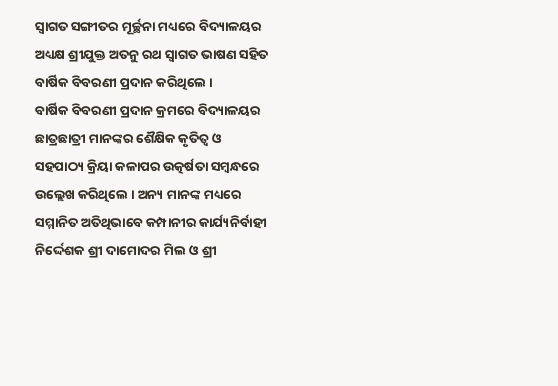ସ୍ୱାଗତ ସଙ୍ଗୀତର ମୂର୍ଚ୍ଛନା ମଧ୍ୟରେ ବିଦ୍ୟାଳୟର ଅଧ୍ୟକ୍ଷ ଶ୍ରୀଯୁକ୍ତ ଅତନୁ ରଥ ସ୍ୱାଗତ ଭାଷଣ ସହିତ ବାର୍ଷିକ ବିବରଣୀ ପ୍ରଦାନ କରିଥିଲେ ।
ବାର୍ଷିକ ବିବରଣୀ ପ୍ରଦାନ କ୍ରମରେ ବିଦ୍ୟାଳୟର ଛାତ୍ରଛାତ୍ରୀ ମାନଙ୍କର ଶୈକ୍ଷିକ କୃତିତ୍ୱ ଓ ସହପାଠ୍ୟ କ୍ରିୟା କଳାପର ଉତ୍କର୍ଷତା ସମ୍ବନ୍ଧରେ ଉଲ୍ଲେଖ କରିଥିଲେ । ଅନ୍ୟ ମାନଙ୍କ ମଧ୍ୟରେ ସମ୍ମାନିତ ଅତିଥିଭାବେ କମ୍ପାନୀର କାର୍ଯ୍ୟନିର୍ବାହୀ ନିର୍ଦ୍ଦେଶକ ଶ୍ରୀ ଦାମୋଦର ମିଲ ଓ ଶ୍ରୀ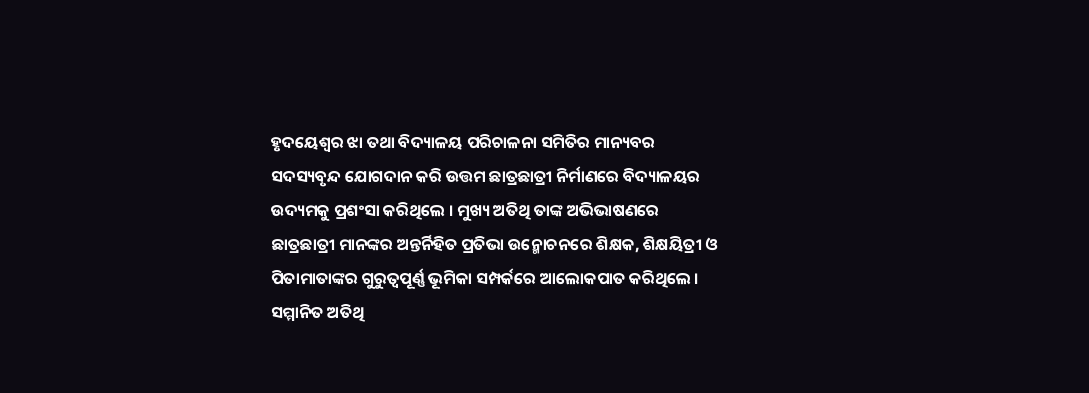ହୃଦୟେଶ୍ୱର ଝା ତଥା ବିଦ୍ୟାଳୟ ପରିଚାଳନା ସମିତିର ମାନ୍ୟବର
ସଦସ୍ୟବୃନ୍ଦ ଯୋଗଦାନ କରି ଉତ୍ତମ ଛାତ୍ରଛାତ୍ରୀ ନିର୍ମାଣରେ ବିଦ୍ୟାଳୟର ଉଦ୍ୟମକୁ ପ୍ରଶଂସା କରିଥିଲେ । ମୁଖ୍ୟ ଅତିଥି ତାଙ୍କ ଅଭିଭାଷଣରେ ଛାତ୍ରଛାତ୍ରୀ ମାନଙ୍କର ଅନ୍ତର୍ନିହିତ ପ୍ରତିଭା ଉନ୍ମୋଚନରେ ଶିକ୍ଷକ, ଶିକ୍ଷୟିତ୍ରୀ ଓ ପିତାମାତାଙ୍କର ଗୁରୁତ୍ୱପୂର୍ଣ୍ଣ ଭୂମିକା ସମ୍ପର୍କରେ ଆଲୋକପାତ କରିଥିଲେ । ସମ୍ମାନିତ ଅତିଥି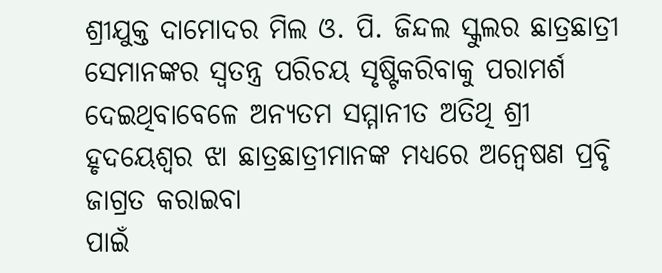ଶ୍ରୀଯୁକ୍ତ ଦାମୋଦର ମିଲ ଓ. ପି. ଜିନ୍ଦଲ ସ୍କୁଲର ଛାତ୍ରଛାତ୍ରୀ ସେମାନଙ୍କର ସ୍ୱତନ୍ତ୍ର ପରିଚୟ ସୃଷ୍ଟିକରିବାକୁ ପରାମର୍ଶ ଦେଇଥିବାବେଳେ ଅନ୍ୟତମ ସମ୍ମାନୀତ ଅତିଥି ଶ୍ରୀ ହୃଦୟେଶ୍ୱର ଝା ଛାତ୍ରଛାତ୍ରୀମାନଙ୍କ ମଧ୍ୟରେ ଅନ୍ୱେଷଣ ପ୍ରବୃି ଜାଗ୍ରତ କରାଇବା
ପାଇଁ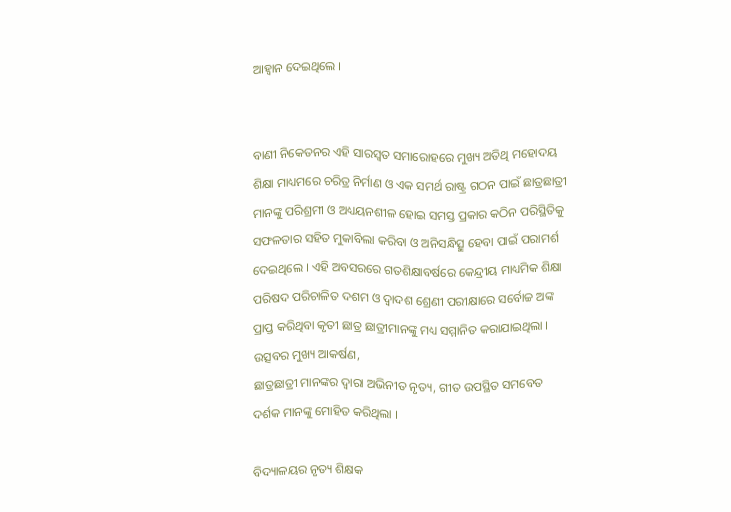ଆହ୍ୱାନ ଦେଇଥିଲେ ।


ବାଣୀ ନିକେତନର ଏହି ସାରସ୍ୱତ ସମାରୋହରେ ମୁଖ୍ୟ ଅତିଥି ମହୋଦୟ ଶିକ୍ଷା ମାଧ୍ୟମରେ ଚରିତ୍ର ନିର୍ମାଣ ଓ ଏକ ସମର୍ଥ ରାଷ୍ଟ୍ର ଗଠନ ପାଇଁ ଛାତ୍ରଛାତ୍ରୀ ମାନଙ୍କୁ ପରିଶ୍ରମୀ ଓ ଅଧ୍ୟୟନଶୀଳ ହୋଇ ସମସ୍ତ ପ୍ରକାର କଠିନ ପରିସ୍ଥିତିକୁ ସଫଳତାର ସହିତ ମୁକାବିଲା କରିବା ଓ ଅନିସନ୍ଧିତ୍ସୁ ହେବା ପାଇଁ ପରାମର୍ଶ ଦେଇଥିଲେ । ଏହି ଅବସରରେ ଗତଶିକ୍ଷାବର୍ଷରେ କେନ୍ଦ୍ରୀୟ ମାଧ୍ୟମିକ ଶିକ୍ଷା ପରିଷଦ ପରିଚାଳିତ ଦଶମ ଓ ଦ୍ୱାଦଶ ଶ୍ରେଣୀ ପରୀକ୍ଷାରେ ସର୍ବୋଚ୍ଚ ଅଙ୍କ ପ୍ରାପ୍ତ କରିଥିବା କୃତୀ ଛାତ୍ର ଛାତ୍ରୀମାନଙ୍କୁ ମଧ୍ୟ ସମ୍ମାନିତ କରାଯାଇଥିଲା । ଉତ୍ସବର ମୁଖ୍ୟ ଆକର୍ଷଣ,
ଛାତ୍ରଛାତ୍ରୀ ମାନଙ୍କର ଦ୍ୱାରା ଅଭିନୀତ ନୃତ୍ୟ, ଗୀତ ଉପସ୍ଥିତ ସମବେତ ଦର୍ଶକ ମାନଙ୍କୁ ମୋହିତ କରିଥିଲା ।

ବିଦ୍ୟାଳୟର ନୃତ୍ୟ ଶିକ୍ଷକ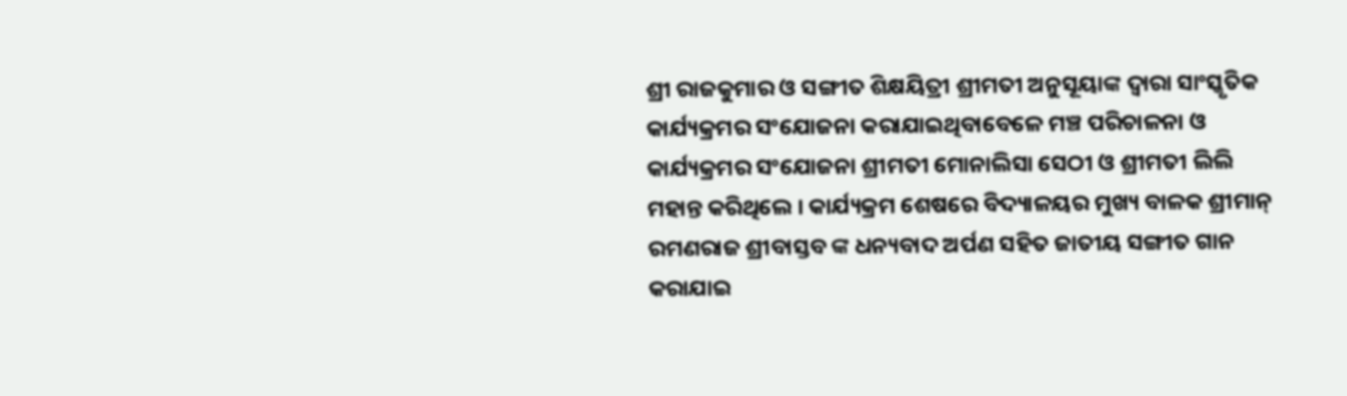ଶ୍ରୀ ରାଜକୁମାର ଓ ସଙ୍ଗୀତ ଶିକ୍ଷୟିତ୍ରୀ ଶ୍ରୀମତୀ ଅନୁସୂୟାଙ୍କ ଦ୍ୱାରା ସାଂସ୍କୃତିକ କାର୍ଯ୍ୟକ୍ରମର ସଂଯୋଜନା କରାଯାଇଥିବାବେଳେ ମଞ୍ଚ ପରିଚାଳନା ଓ କାର୍ଯ୍ୟକ୍ରମର ସଂଯୋଜନା ଶ୍ରୀମତୀ ମୋନାଲିସା ସେଠୀ ଓ ଶ୍ରୀମତୀ ଲିଲି ମହାନ୍ତ କରିଥିଲେ । କାର୍ଯ୍ୟକ୍ରମ ଶେଷରେ ବିଦ୍ୟାଳୟର ମୁଖ୍ୟ ବାଳକ ଶ୍ରୀମାନ୍ ରମଣରାଜ ଶ୍ରୀବାସ୍ତବ ଙ୍କ ଧନ୍ୟବାଦ ଅର୍ପଣ ସହିତ ଜାତୀୟ ସଙ୍ଗୀତ ଗାନ କରାଯାଇ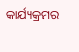କାର୍ଯ୍ୟକ୍ରମର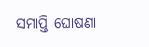ସମାପ୍ତି ଘୋଷଣା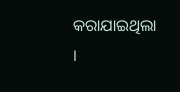କରାଯାଇଥିଲା ।